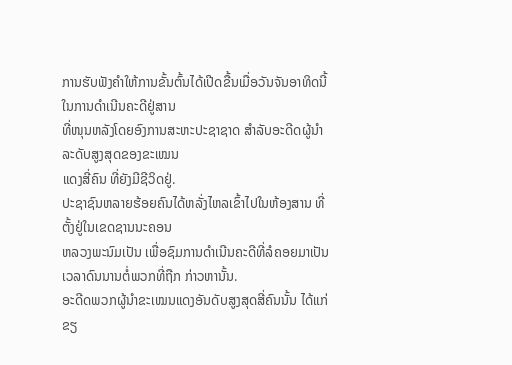ການຮັບຟັງຄໍາໃຫ້ການຂັ້ນຕົ້ນໄດ້ເປີດຂື້ນເມື່ອວັນຈັນອາທິດນີ້ ໃນການດໍາເນີນຄະດີຢູ່ສານ
ທີ່ໜຸນຫລັງໂດຍອົງການສະຫະປະຊາຊາດ ສໍາລັບອະດີດຜູ້ນໍາລະດັບສູງສຸດຂອງຂະເໝນ
ແດງສີ່ຄົນ ທີ່ຍັງມີຊີວິດຢູ່.
ປະຊາຊົນຫລາຍຮ້ອຍຄົນໄດ້ຫລັ່ງໄຫລເຂົ້າໄປໃນຫ້ອງສານ ທີ່ຕັ້ງຢູ່ໃນເຂດຊານນະຄອນ
ຫລວງພະນົມເປັນ ເພື່ອຊົມການດໍາເນີນຄະດີທີ່ລໍຄອຍມາເປັນເວລາດົນນານຕໍ່ພວກທີ່ຖືກ ກ່າວຫານັ້ນ.
ອະດີດພວກຜູ້ນໍາຂະເໝນແດງອັນດັບສູງສຸດສີ່ຄົນນັ້ນ ໄດ້ແກ່ ຂຽ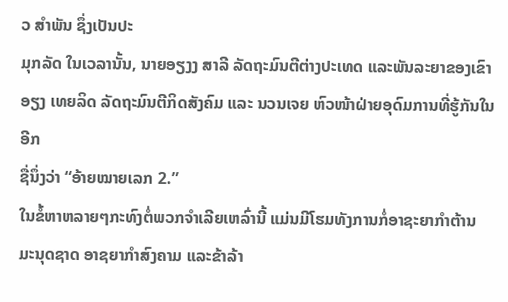ວ ສໍາພັນ ຊຶ່ງເປັນປະ
ມຸກລັດ ໃນເວລານັ້ນ, ນາຍອຽງງ ສາລີ ລັດຖະມົນຕີຕ່າງປະເທດ ແລະພັນລະຍາຂອງເຂົາ
ອຽງ ເທຍລິດ ລັດຖະມົນຕີກິດສັງຄົມ ແລະ ນວນເຈຍ ຫົວໜ້າຝ່າຍອຸດົມການທີ່ຮູ້ກັນໃນອີກ
ຊື່ນຶ່ງວ່າ “ອ້າຍໝາຍເລກ 2.”
ໃນຂໍ້ຫາຫລາຍໆກະທົງຕໍ່ພວກຈໍາເລີຍເຫລົ່ານີ້ ແມ່ນມີໂຮມທັງການກໍ່ອາຊະຍາກໍາຕ້ານ
ມະນຸດຊາດ ອາຊຍາກໍາສົງຄາມ ແລະຂ້າລ້າ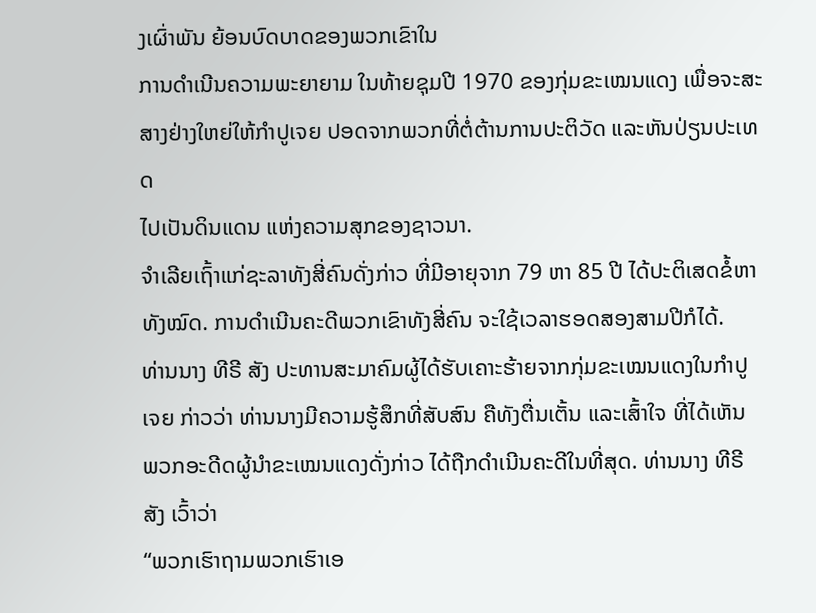ງເຜົ່າພັນ ຍ້ອນບົດບາດຂອງພວກເຂົາໃນ
ການດໍາເນີນຄວາມພະຍາຍາມ ໃນທ້າຍຊຸມປີ 1970 ຂອງກຸ່ມຂະເໝນແດງ ເພື່ອຈະສະ
ສາງຢ່າງໃຫຍ່ໃຫ້ກໍາປູເຈຍ ປອດຈາກພວກທີ່ຕໍ່ຕ້ານການປະຕິວັດ ແລະຫັນປ່ຽນປະເທດ
ໄປເປັນດິນແດນ ແຫ່ງຄວາມສຸກຂອງຊາວນາ.
ຈໍາເລີຍເຖົ້າແກ່ຊະລາທັງສີ່ຄົນດັ່ງກ່າວ ທີ່ມີອາຍຸຈາກ 79 ຫາ 85 ປີ ໄດ້ປະຕິເສດຂໍ້ຫາ
ທັງໝົດ. ການດໍາເນີນຄະດີພວກເຂົາທັງສີ່ຄົນ ຈະໃຊ້ເວລາຮອດສອງສາມປີກໍໄດ້.
ທ່ານນາງ ທີຣີ ສັງ ປະທານສະມາຄົມຜູ້ໄດ້ຮັບເຄາະຮ້າຍຈາກກຸ່ມຂະເໝນແດງໃນກໍາປູ
ເຈຍ ກ່າວວ່າ ທ່ານນາງມີຄວາມຮູ້ສຶກທີ່ສັບສົນ ຄືທັງຕື່ນເຕັ້ນ ແລະເສົ້າໃຈ ທີ່ໄດ້ເຫັນ
ພວກອະດີດຜູ້ນໍາຂະເໝນແດງດັ່ງກ່າວ ໄດ້ຖືກດໍາເນີນຄະດີໃນທີ່ສຸດ. ທ່ານນາງ ທີຣີ
ສັງ ເວົ້າວ່າ
“ພວກເຮົາຖາມພວກເຮົາເອ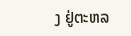ງ ຢູ່ຕະຫລ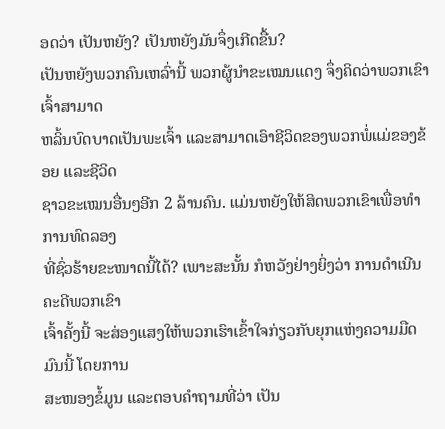ອດວ່າ ເປັນຫຍັງ? ເປັນຫຍັງມັນຈຶ່ງເກີດຂື້ນ?
ເປັນຫຍັງພວກຄົນເຫລົ່ານີ້ ພວກຜູ້ນໍາຂະເໝນແດງ ຈຶ່ງຄິດວ່າພວກເຂົາເຈົ້າສາມາດ
ຫລິ້ນບົດບາດເປັນພະເຈົ້າ ແລະສາມາດເອົາຊີວິດຂອງພວກພໍ່ແມ່ຂອງຂ້ອຍ ແລະຊີວິດ
ຊາວຂະເໝນອື່ນໆອີກ 2 ລ້ານຄົນ. ແມ່ນຫຍັງໃຫ້ສິດພວກເຂົາເພື່ອທໍາການທົດລອງ
ທີ່ຊົ່ວຮ້າຍຂະໜາດນີ້ໄດ້? ເພາະສະນັ້ນ ກໍຫວັງຢ່າງຍິ່ງວ່າ ການດໍາເນີນຄະດີພວກເຂົາ
ເຈົ້າຄັ້ງນີ້ ຈະສ່ອງແສງໃຫ້ພວກເຮົາເຂົ້າໃຈກ່ຽວກັບຍຸກແຫ່ງຄວາມມືດມົນນີ້ ໂດຍການ
ສະໜອງຂໍ້ມູນ ແລະຕອບຄໍາຖາມທີ່ວ່າ ເປັນ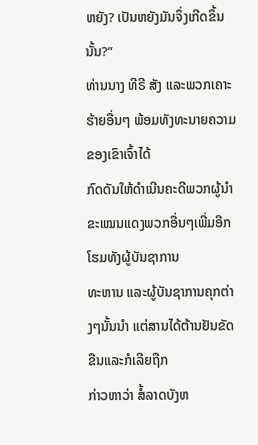ຫຍັງ? ເປັນຫຍັງມັນຈຶ່ງເກີດຂຶ້ນນັ້ນ?”
ທ່ານນາງ ທີຣີ ສັງ ແລະພວກເຄາະຮ້າຍອື່ນໆ ພ້ອມທັງທະນາຍຄວາມຂອງເຂົາເຈົ້າໄດ້
ກົດດັນໃຫ້ດໍາເນີນຄະດີພວກຜູ້ນໍາຂະເໝນແດງພວກອື່ນໆເພີ່ມອີກ ໂຮມທັງຜູ້ບັນຊາການ
ທະຫານ ແລະຜູ້ບັນຊາການຄຸກຕ່າງໆນັ້ນນໍາ ແຕ່ສານໄດ້ຕ້ານຢັນຂັດຂືນແລະກໍເລີຍຖືກ
ກ່າວຫາວ່າ ສໍ້ລາດບັງຫ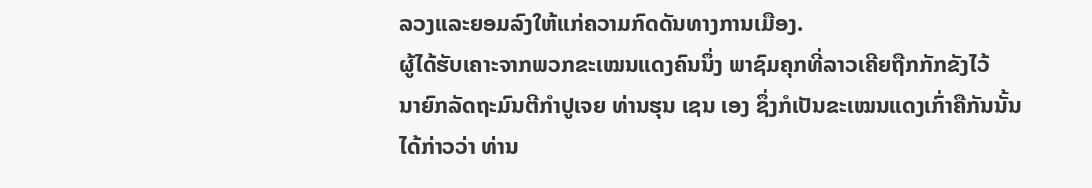ລວງແລະຍອມລົງໃຫ້ແກ່ຄວາມກົດດັນທາງການເມືອງ.
ຜູ້ໄດ້ຮັບເຄາະຈາກພວກຂະເໝນແດງຄົນນຶ່ງ ພາຊົມຄຸກທີ່ລາວເຄີຍຖືກກັກຂັງໄວ້
ນາຍົກລັດຖະມົນຕີກໍາປູເຈຍ ທ່ານຮຸນ ເຊນ ເອງ ຊຶ່ງກໍເປັນຂະເໝນແດງເກົ່າຄືກັນນັ້ນ
ໄດ້ກ່າວວ່າ ທ່ານ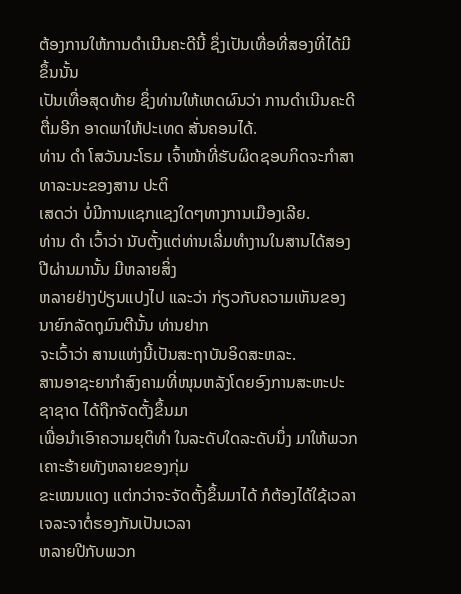ຕ້ອງການໃຫ້ການດໍາເນີນຄະດີນີ້ ຊຶ່ງເປັນເທື່ອທີ່ສອງທີ່ໄດ້ມີຂຶ້ນນັ້ນ
ເປັນເທື່ອສຸດທ້າຍ ຊຶ່ງທ່ານໃຫ້ເຫດຜົນວ່າ ການດໍາເນີນຄະດີຕື່ມອີກ ອາດພາໃຫ້ປະເທດ ສັ່ນຄອນໄດ້.
ທ່ານ ດໍາ ໂສວັນນະໂຣມ ເຈົ້າໜ້າທີ່ຮັບຜິດຊອບກິດຈະກໍາສາທາລະນະຂອງສານ ປະຕິ
ເສດວ່າ ບໍ່ມີການແຊກແຊງໃດໆທາງການເມືອງເລີຍ.
ທ່ານ ດໍາ ເວົ້າວ່າ ນັບຕັ້ງແຕ່ທ່ານເລີ່ມທໍາງານໃນສານໄດ້ສອງປີຜ່ານມານັ້ນ ມີຫລາຍສິ່ງ
ຫລາຍຢ່າງປ່ຽນແປງໄປ ແລະວ່າ ກ່ຽວກັບຄວາມເຫັນຂອງນາຍົກລັດຖຸມົນຕີນັ້ນ ທ່ານຢາກ
ຈະເວົ້າວ່າ ສານແຫ່ງນີ້ເປັນສະຖາບັນອິດສະຫລະ.
ສານອາຊະຍາກໍາສົງຄາມທີ່ໜຸນຫລັງໂດຍອົງການສະຫະປະຊາຊາດ ໄດ້ຖືກຈັດຕັ້ງຂຶ້ນມາ
ເພື່ອນໍາເອົາຄວາມຍຸຕິທໍາ ໃນລະດັບໃດລະດັບນຶ່ງ ມາໃຫ້ພວກເຄາະຮ້າຍທັງຫລາຍຂອງກຸ່ມ
ຂະເໝນແດງ ແຕ່ກວ່າຈະຈັດຕັ້ງຂຶ້ນມາໄດ້ ກໍຕ້ອງໄດ້ໃຊ້ເວລາເຈລະຈາຕໍ່ຮອງກັນເປັນເວລາ
ຫລາຍປີກັບພວກ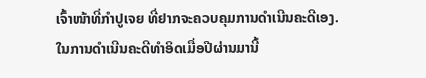ເຈົ້າໜ້າທີ່ກໍາປູເຈຍ ທີ່ຢາກຈະຄວບຄຸມການດໍາເນີນຄະດີເອງ.
ໃນການດໍາເນີນຄະດີທໍາອິດເມື່ອປີຜ່ານມານີ້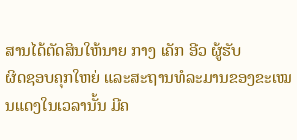ສານໄດ້ຕັດສິນໃຫ້ນາຍ ກາງ ເຄັກ ອີວ ຜູ້ຮັບ
ຜິດຊອບຄຸກໃຫຍ່ ແລະສະຖານທໍລະມານຂອງຂະເໝນແດງໃນເວລານັ້ນ ມີຄ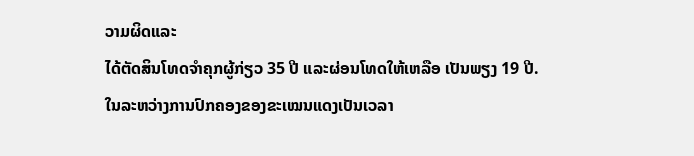ວາມຜິດແລະ
ໄດ້ຕັດສິນໂທດຈໍາຄຸກຜູ້ກ່ຽວ 35 ປີ ແລະຜ່ອນໂທດໃຫ້ເຫລືອ ເປັນພຽງ 19 ປີ.
ໃນລະຫວ່າງການປົກຄອງຂອງຂະເໝນແດງເປັນເວລາ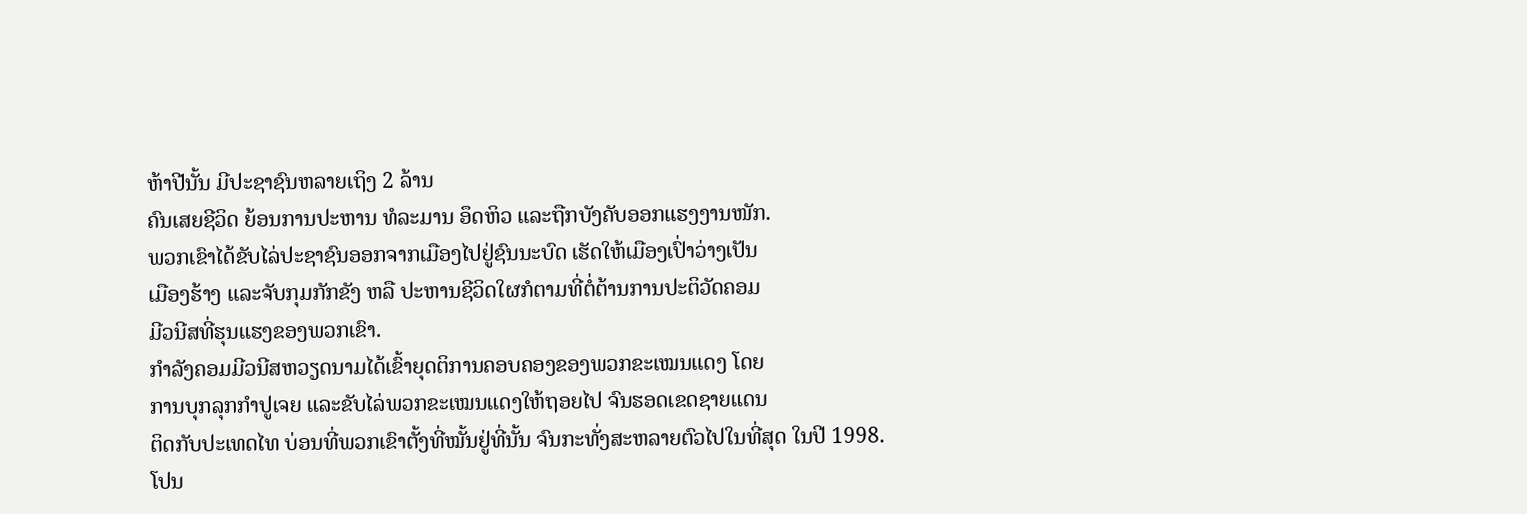ຫ້າປີນັ້ນ ມີປະຊາຊົນຫລາຍເຖິງ 2 ລ້ານ
ຄົນເສຍຊີວິດ ຍ້ອນການປະຫານ ທໍລະມານ ອຶດຫິວ ແລະຖືກບັງຄັບອອກແຮງງານໜັກ.
ພວກເຂົາໄດ້ຂັບໄລ່ປະຊາຊົນອອກຈາກເມືອງໄປຢູ່ຊົນນະບົດ ເຮັດໃຫ້ເມືອງເປົ່າວ່າງເປັນ
ເມືອງຮ້າງ ແລະຈັບກຸມກັກຂັງ ຫລື ປະຫານຊີວິດໃຜກໍຕາມທີ່ຕໍ່ຕ້ານການປະຕິວັດຄອມ
ມີວນີສທີ່ຮຸນແຮງຂອງພວກເຂົາ.
ກໍາລັງຄອມມີວນີສຫວຽດນາມໄດ້ເຂົ້າຍຸດຕິການຄອບຄອງຂອງພວກຂະເໝນແດງ ໂດຍ
ການບຸກລຸກກໍາປູເຈຍ ແລະຂັບໄລ່ພວກຂະເໝນແດງໃຫ້ຖອຍໄປ ຈົນຮອດເຂດຊາຍແດນ
ຕິດກັບປະເທດໄທ ບ່ອນທີ່ພວກເຂົາຕັ້ງທີ່ໝັ້ນຢູ່ທີ່ນັ້ນ ຈົນກະທັ່ງສະຫລາຍຕົວໄປໃນທີ່ສຸດ ໃນປີ 1998.
ໂປນ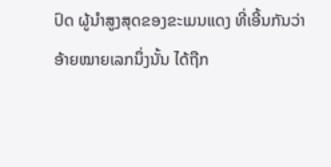ປົດ ຜູ້ນໍາສູງສຸດຂອງຂະເມນແດງ ທີ່ເອີ້ນກັນວ່າ ອ້າຍໝາຍເລກນຶ່ງນັ້ນ ໄດ້ຖືກ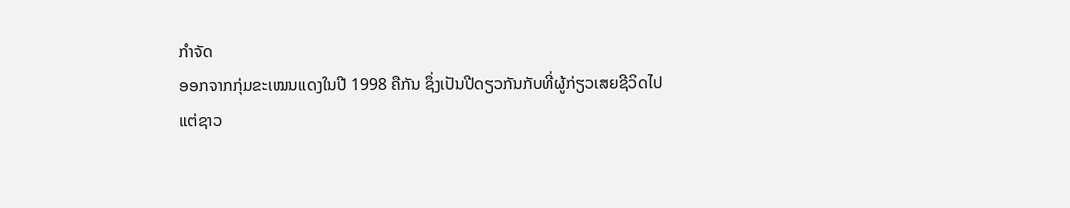ກໍາຈັດ
ອອກຈາກກຸ່ມຂະເໝນແດງໃນປີ 1998 ຄືກັນ ຊຶ່ງເປັນປີດຽວກັນກັບທີ່ຜູ້ກ່ຽວເສຍຊີວິດໄປ
ແຕ່ຊາວ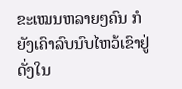ຂະເໝນຫລາຍໆຄົນ ກໍຍັງເຄົາລົບນົບໄຫວ້ເຂົາຢູ່ ດັ່ງໃນ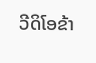ວີດິໂອຂ້າ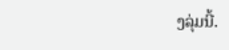ງລຸ່ມນີ້.